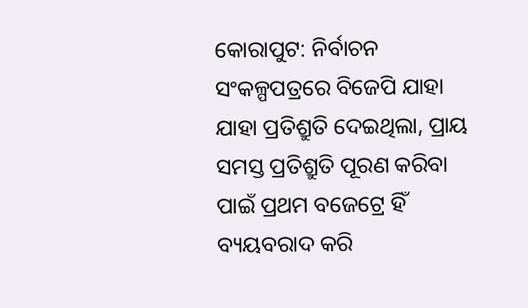କୋରାପୁଟ: ନିର୍ବାଚନ ସଂକଳ୍ପପତ୍ରରେ ବିଜେପି ଯାହା ଯାହା ପ୍ରତିଶ୍ରୁତି ଦେଇଥିଲା, ପ୍ରାୟ ସମସ୍ତ ପ୍ରତିଶ୍ରୁତି ପୂରଣ କରିବା ପାଇଁ ପ୍ରଥମ ବଜେଟ୍ରେ ହିଁ ବ୍ୟୟବରାଦ କରି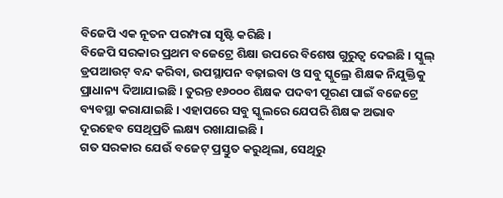ବିଜେପି ଏକ ନୂତନ ପରମ୍ପରା ସୃଷ୍ଟି କରିଛି ।
ବିଜେପି ସରକାର ପ୍ରଥମ ବଜେଟ୍ରେ ଶିକ୍ଷା ଉପରେ ବିଶେଷ ଗୁରୁତ୍ୱ ଦେଇଛି । ସ୍କୁଲ୍ ଡ୍ରପଆଉଟ୍ ବନ୍ଦ କରିବା, ଉପସ୍ଥାପନ ବଢ଼ାଇବା ଓ ସବୁ ସ୍କୁଲ୍ରେ ଶିକ୍ଷକ ନିଯୁକ୍ତିକୁ ପ୍ରାଧାନ୍ୟ ଦିଆଯାଇଛି । ତୁରନ୍ତ ୧୬୦୦୦ ଶିକ୍ଷକ ପଦବୀ ପୂରଣ ପାଇଁ ବଜେଟ୍ରେ ବ୍ୟବସ୍ଥା କରାଯାଇଛି । ଏହାପରେ ସବୁ ସ୍କୁଲରେ ଯେପରି ଶିକ୍ଷକ ଅଭାବ ଦୂରହେବ ସେଥିପ୍ରତି ଲକ୍ଷ୍ୟ ରଖାଯାଇଛି ।
ଗତ ସରକାର ଯେଉଁ ବଜେଟ୍ ପ୍ରସ୍ତୁତ କରୁଥିଲା, ସେଥିରୁ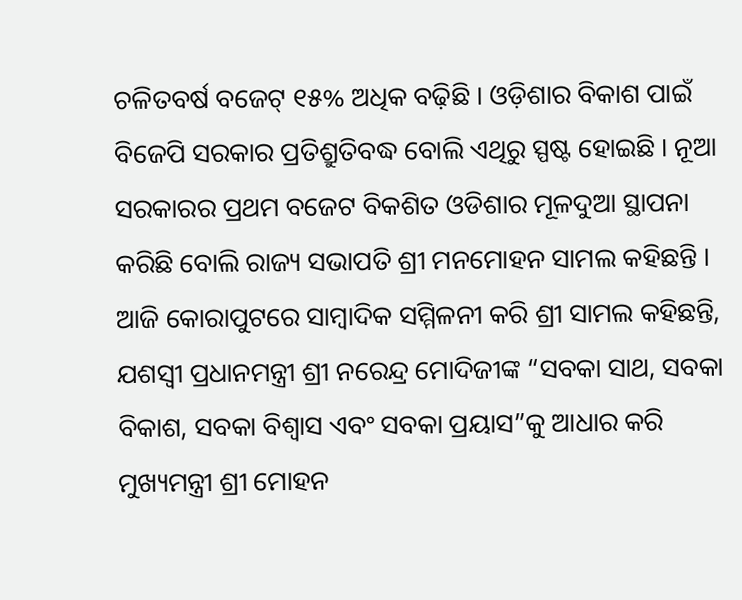ଚଳିତବର୍ଷ ବଜେଟ୍ ୧୫% ଅଧିକ ବଢ଼ିଛି । ଓଡ଼ିଶାର ବିକାଶ ପାଇଁ ବିଜେପି ସରକାର ପ୍ରତିଶ୍ରୁତିବଦ୍ଧ ବୋଲି ଏଥିରୁ ସ୍ପଷ୍ଟ ହୋଇଛି । ନୂଆ ସରକାରର ପ୍ରଥମ ବଜେଟ ବିକଶିତ ଓଡିଶାର ମୂଳଦୁଆ ସ୍ଥାପନା କରିଛି ବୋଲି ରାଜ୍ୟ ସଭାପତି ଶ୍ରୀ ମନମୋହନ ସାମଲ କହିଛନ୍ତି ।
ଆଜି କୋରାପୁଟରେ ସାମ୍ବାଦିକ ସମ୍ମିଳନୀ କରି ଶ୍ରୀ ସାମଲ କହିଛନ୍ତି, ଯଶସ୍ୱୀ ପ୍ରଧାନମନ୍ତ୍ରୀ ଶ୍ରୀ ନରେନ୍ଦ୍ର ମୋଦିଜୀଙ୍କ “ସବକା ସାଥ, ସବକା ବିକାଶ, ସବକା ବିଶ୍ୱାସ ଏବଂ ସବକା ପ୍ରୟାସ”କୁ ଆଧାର କରି ମୁଖ୍ୟମନ୍ତ୍ରୀ ଶ୍ରୀ ମୋହନ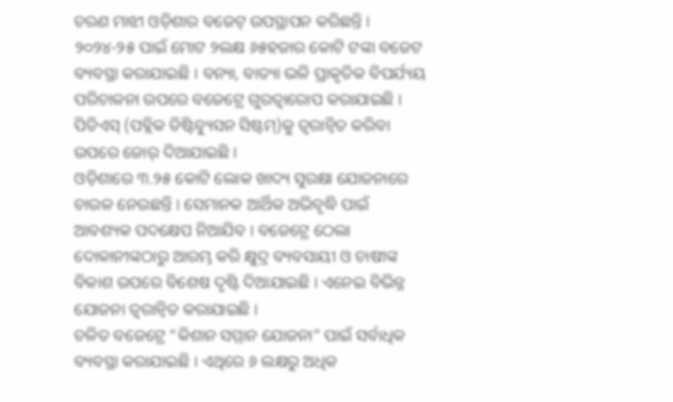ଚରଣ ମାଝୀ ଓଡ଼ିଶାର ବଜେଟ୍ ଉପସ୍ଥାପନ କରିଛନ୍ତି । ୨୦୨୪-୨୫ ପାଇଁ ମୋଟ ୨ଲକ୍ଷ ୬୫ହଜାର କୋଟି ଟଙ୍କା ବଜେଟ ବ୍ୟବସ୍ଥା କରାଯାଇଛି । ବନ୍ୟା, ବାତ୍ୟା ଭଳି ପ୍ରାକୃତିକ ବିପର୍ଯ୍ୟୟ ପରିଚାଳନା ଉପରେ ବଜେଟ୍ରେ ଗୁରତ୍ୱାରୋପ କରାଯାଇଛି । ପିଡିଏସ୍ (ପବ୍ଲିକ ଡିଷ୍ଟିବ୍ୟୁସନ ସିଷ୍ଟମ୍)କୁ ତ୍ୱରାନ୍ୱିତ କରିବା ଉପରେ ଜୋର୍ ଦିଆଯାଇଛି ।
ଓଡ଼ିଶାରେ ୩.୨୫ କୋଟି ଲୋକ ଖାଦ୍ୟ ସୁରକ୍ଷା ଯୋଜନାରେ ଚାଉଳ ନେଉଛନ୍ତି । ସେମାନକ ଆର୍ଥିକ ଅଭିବୃଦ୍ଧି ପାଇଁ ଆବଶ୍ୟକ ପଦକ୍ଷେପ ନିଆଯିବ । ବଜେଟ୍ରେ ଠେଲା ଦୋକାନୀଙ୍କଠାରୁ ଆରମ୍ଭ କରି କ୍ଷୁଦ୍ର ବ୍ୟବସାୟୀ ଓ ଚାଷୀଙ୍କ ବିକାଶ ଉପରେ ବିଶେଷ ଦୃଷ୍ଟି ଦିଆଯାଇଛି । ଏନେଇ ବିଭିନ୍ନ ଯୋଜନା ତ୍ୱରାନ୍ୱିତ କରାଯାଇଛି ।
ଚଳିତ ବଜେଟ୍ରେ “କିଶାନ ସମ୍ମାନ ଯୋଜନା” ପାଇଁ ସର୍ବାଧିକ ବ୍ୟବସ୍ଥା କରାଯାଇଛି । ଏଥିରେ ୬ ଲକ୍ଷରୁ ଅଧିକ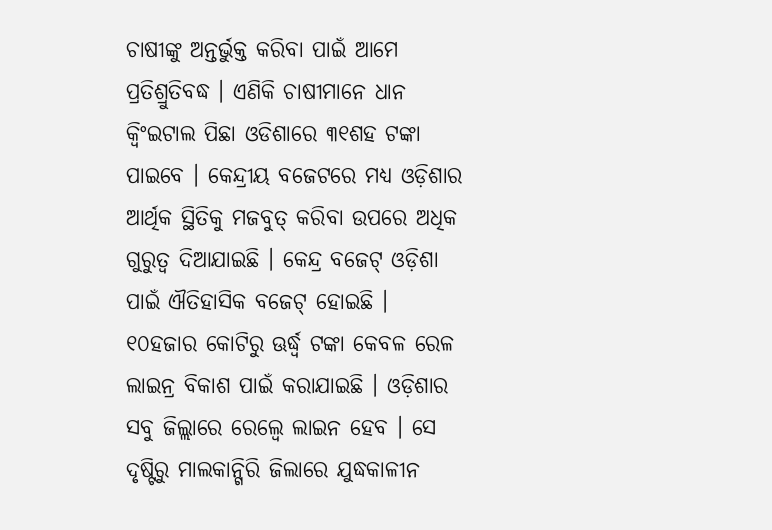ଚାଷୀଙ୍କୁ ଅନ୍ତର୍ଭୁକ୍ତ କରିବା ପାଇଁ ଆମେ ପ୍ରତିଶ୍ରୁତିବଦ୍ଧ । ଏଣିକି ଚାଷୀମାନେ ଧାନ କ୍ୱିଂଇଟାଲ ପିଛା ଓଡିଶାରେ ୩୧ଶହ ଟଙ୍କା ପାଇବେ । କେନ୍ଦ୍ରୀୟ ବଜେଟରେ ମଧ୍ୟ ଓଡ଼ିଶାର ଆର୍ଥିକ ସ୍ଥିତିକୁ ମଜବୁତ୍ କରିବା ଉପରେ ଅଧିକ ଗୁରୁତ୍ୱ ଦିଆଯାଇଛି । କେନ୍ଦ୍ର ବଜେଟ୍ ଓଡ଼ିଶା ପାଇଁ ଐତିହାସିକ ବଜେଟ୍ ହୋଇଛି ।
୧୦ହଜାର କୋଟିରୁ ଊର୍ଦ୍ଧ୍ୱ ଟଙ୍କା କେବଳ ରେଳ ଲାଇନ୍ର ବିକାଶ ପାଇଁ କରାଯାଇଛି । ଓଡ଼ିଶାର ସବୁ ଜିଲ୍ଲାରେ ରେଲ୍ୱେ ଲାଇନ ହେବ । ସେ ଦୃଷ୍ଟିରୁ ମାଲକାନ୍ଗିରି ଜିଲାରେ ଯୁଦ୍ଧକାଳୀନ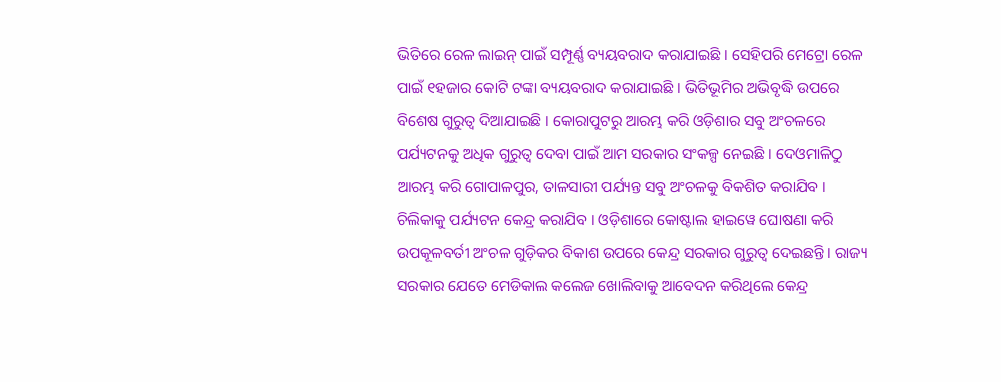ଭିତିରେ ରେଳ ଲାଇନ୍ ପାଇଁ ସମ୍ପୂର୍ଣ୍ଣ ବ୍ୟୟବରାଦ କରାଯାଇଛି । ସେହିପରି ମେଟ୍ରୋ ରେଳ ପାଇଁ ୧ହଜାର କୋଟି ଟଙ୍କା ବ୍ୟୟବରାଦ କରାଯାଇଛି । ଭିତିଭୂମିର ଅଭିବୃଦ୍ଧି ଉପରେ ବିଶେଷ ଗୁରୁତ୍ୱ ଦିଆଯାଇଛି । କୋରାପୁଟରୁ ଆରମ୍ଭ କରି ଓଡ଼ିଶାର ସବୁ ଅଂଚଳରେ ପର୍ଯ୍ୟଟନକୁ ଅଧିକ ଗୁରୁତ୍ୱ ଦେବା ପାଇଁ ଆମ ସରକାର ସଂକଳ୍ପ ନେଇଛି । ଦେଓମାଳିଠୁ ଆରମ୍ଭ କରି ଗୋପାଳପୁର, ତାଳସାରୀ ପର୍ଯ୍ୟନ୍ତ ସବୁ ଅଂଚଳକୁ ବିକଶିତ କରାଯିବ । ଚିଲିକାକୁ ପର୍ଯ୍ୟଟନ କେନ୍ଦ୍ର କରାଯିବ । ଓଡ଼ିଶାରେ କୋଷ୍ଟାଲ ହାଇୱେ ଘୋଷଣା କରି ଉପକୂଳବର୍ତୀ ଅଂଚଳ ଗୁଡ଼ିକର ବିକାଶ ଉପରେ କେନ୍ଦ୍ର ସରକାର ଗୁରୁତ୍ୱ ଦେଇଛନ୍ତି । ରାଜ୍ୟ ସରକାର ଯେତେ ମେଡିକାଲ କଲେଜ ଖୋଲିବାକୁ ଆବେଦନ କରିଥିଲେ କେନ୍ଦ୍ର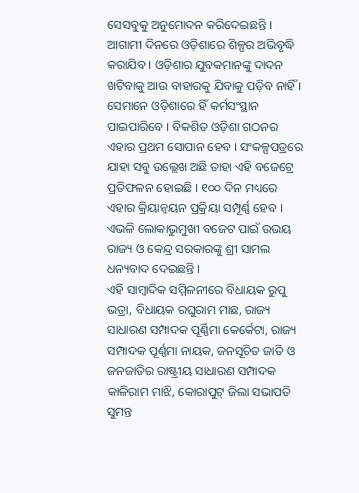ସେସବୁକୁ ଅନୁମୋଦନ କରିଦେଇଛନ୍ତି ।
ଆଗାମୀ ଦିନରେ ଓଡ଼ିଶାରେ ଶିଳ୍ପର ଅଭିବୃଦ୍ଧି କରାଯିବ । ଓଡ଼ିଶାର ଯୁବକମାନଙ୍କୁ ଦାଦନ ଖଟିବାକୁ ଆଉ ବାହାରକୁ ଯିବାକୁ ପଡ଼ିବ ନାହିଁ । ସେମାନେ ଓଡ଼ିଶାରେ ହିଁ କର୍ମସଂସ୍ଥାନ ପାଇପାରିବେ । ବିକଶିତ ଓଡ଼ିଶା ଗଠନର ଏହାର ପ୍ରଥମ ସୋପାନ ହେବ । ସଂକଳ୍ପପତ୍ରରେ ଯାହା ସବୁ ଉଲ୍ଲେଖ ଅଛି ତାହା ଏହି ବଜେଟ୍ରେ ପ୍ରତିଫଳନ ହୋଇଛି । ୧୦୦ ଦିନ ମଧ୍ୟରେ ଏହାର କ୍ରିୟାନ୍ୱୟନ ପ୍ରକ୍ରିୟା ସମ୍ପୂର୍ଣ୍ଣ ହେବ । ଏଭଳି ଲୋକାଭୁମୁଖୀ ବଜେଟ ପାଇଁ ଉଭୟ ରାଜ୍ୟ ଓ କେନ୍ଦ୍ର ସରକାରଙ୍କୁ ଶ୍ରୀ ସାମଲ ଧନ୍ୟବାଦ ଦେଇଛନ୍ତି ।
ଏହି ସାମ୍ବାଦିକ ସମ୍ମିଳନୀରେ ବିଧାୟକ ରୁପୁ ଭତ୍ରା, ବିଧାୟକ ରଘୁରାମ ମାଛ, ରାଜ୍ୟ ସାଧାରଣ ସମ୍ପାଦକ ପୂର୍ଣ୍ଣିମା କେର୍କେଟା, ରାଜ୍ୟ ସମ୍ପାଦକ ପୂର୍ଣ୍ଣମା ନାୟକ, ଜନସୂଚିତ ଜାତି ଓ ଜନଜାତିର ରାଷ୍ଟ୍ରୀୟ ସାଧାରଣ ସମ୍ପାଦକ କାଳିରାମ ମାଝି, କୋରାପୁଟ୍ ଜିଲା ସଭାପତି ସୁମନ୍ତ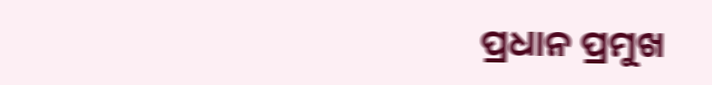ପ୍ରଧାନ ପ୍ରମୁଖ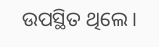ଉପସ୍ଥିତ ଥିଲେ ।